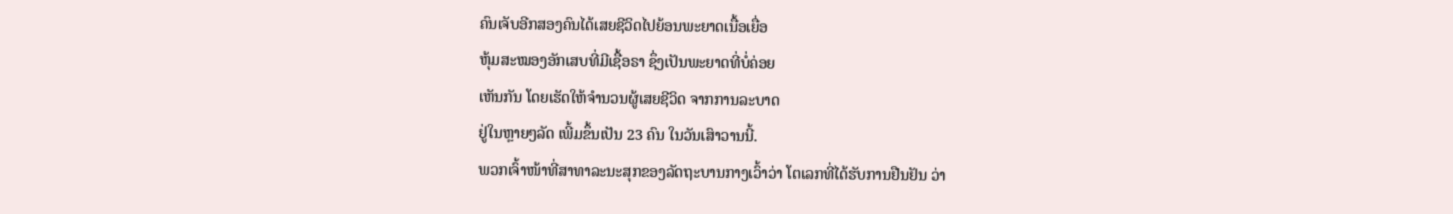ຄົນເຈັບອີກສອງຄົນໄດ້ເສຍຊີວິດໄປຍ້ອນພະຍາດເນື້ອເຍື່ອ
ຫຸ້ມສະໝອງອັກເສບທີ່ມີເຊື້ອຣາ ຊຶ່ງເປັນພະຍາດທີ່ບໍ່ຄ່ອຍ
ເຫັນກັນ ໂດຍເຮັດໃຫ້ຈໍານວນຜູ້ເສຍຊີວິດ ຈາກການລະບາດ
ຢູ່ໃນຫຼາຍໆລັດ ເພີ້ມຂຶ້ນເປັນ 23 ຄົນ ໃນວັນເສົາວານນີ້.
ພວກເຈົ້າໜ້າທີ່ສາທາລະນະສຸກຂອງລັດຖະບານກາງເວົ້າວ່າ ໂຕເລກທີ່ໄດ້ຮັບການຢືນຢັນ ວ່າ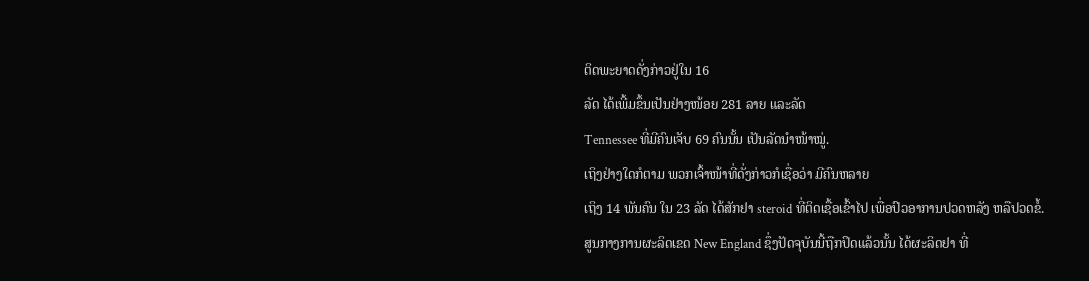ຕິດພະຍາດດັ່ງກ່າວຢູ່ໃນ 16
ລັດ ໄດ້ເພີ້ມຂຶ້ນເປັນຢ່າງໜ້ອຍ 281 ລາຍ ແລະລັດ
Tennessee ທີ່ມີຄົນເຈັບ 69 ຄົນນັ້ນ ເປັນລັດນໍາໜ້າໝູ່.
ເຖິງຢ່າງໃດກໍຕາມ ພວກເຈົ້າໜ້າທີ່ດັ່ງກ່າວກໍເຊື່ອວ່າ ມີຄົນຫລາຍ
ເຖິງ 14 ພັນຄົນ ໃນ 23 ລັດ ໄດ້ສັກຢາ steroid ທີ່ຕິດເຊື້ອເຂົ້າໄປ ເພື່ອປົວອາການປວດຫລັງ ຫລືປວດຂໍ້.
ສູນກາງການຜະລິດເຂດ New England ຊຶ່ງປັດຈຸບັນນີ້ຖືກປິດແລ້ວນັ້ນ ໄດ້ຜະລິດຢາ ທີ່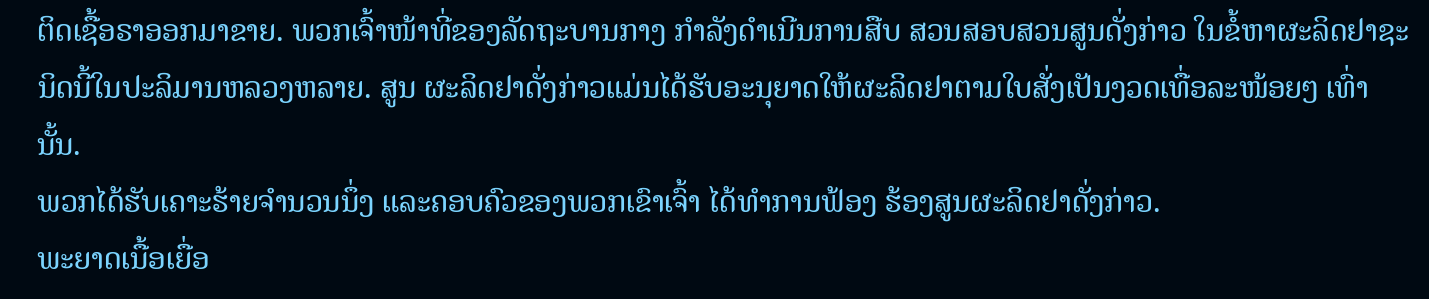ຕິດເຊື້ອຣາອອກມາຂາຍ. ພວກເຈົ້າໜ້າທີ່ຂອງລັດຖະບານກາງ ກໍາລັງດໍາເນີນການສືບ ສວນສອບສວນສູນດັ່ງກ່າວ ໃນຂໍ້ຫາຜະລິດຢາຊະນິດນີ້ໃນປະລິມານຫລວງຫລາຍ. ສູນ ຜະລິດຢາດັ່ງກ່າວແມ່ນໄດ້ຮັບອະນຸຍາດໃຫ້ຜະລິດຢາຕາມໃບສັ່ງເປັນງວດເທື່ອລະໜ້ອຍໆ ເທົ່ານັ້ນ.
ພວກໄດ້ຮັບເຄາະຮ້າຍຈໍານວນນຶ່ງ ແລະຄອບຄົວຂອງພວກເຂົາເຈົ້າ ໄດ້ທຳການຟ້ອງ ຮ້ອງສູນຜະລິດຢາດັ່ງກ່າວ.
ພະຍາດເນື້ອເຍື່ອ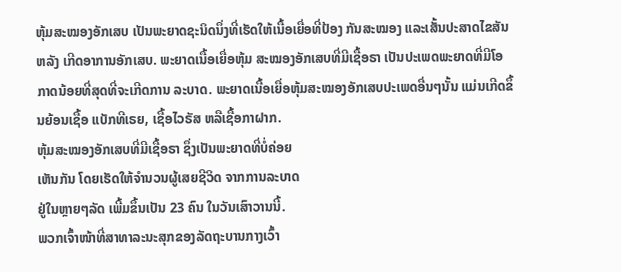ຫຸ້ມສະໝອງອັກເສບ ເປັນພະຍາດຊະນິດນຶ່ງທີ່ເຮັດໃຫ້ເນື້ອເຍື່ອທີ່ປ້ອງ ກັນສະໝອງ ແລະເສັ້ນປະສາດໄຂສັນຫລັງ ເກີດອາການອັກເສບ. ພະຍາດເນື້ອເຍື່ອຫຸ້ມ ສະໝອງອັກເສບທີ່ມີເຊື້ອຣາ ເປັນປະເພດພະຍາດທີ່ມີໂອກາດນ້ອຍທີ່ສຸດທີ່ຈະເກີດການ ລະບາດ. ພະຍາດເນື້ອເຍື່ອຫຸ້ມສະໝອງອັກເສບປະເພດອື່ນໆນັ້ນ ແມ່ນເກີດຂຶ້ນຍ້ອນເຊື້ອ ແບັກທີເຣຍ, ເຊື້ອໄວຣັສ ຫລືເຊື້ອກາຝາກ.
ຫຸ້ມສະໝອງອັກເສບທີ່ມີເຊື້ອຣາ ຊຶ່ງເປັນພະຍາດທີ່ບໍ່ຄ່ອຍ
ເຫັນກັນ ໂດຍເຮັດໃຫ້ຈໍານວນຜູ້ເສຍຊີວິດ ຈາກການລະບາດ
ຢູ່ໃນຫຼາຍໆລັດ ເພີ້ມຂຶ້ນເປັນ 23 ຄົນ ໃນວັນເສົາວານນີ້.
ພວກເຈົ້າໜ້າທີ່ສາທາລະນະສຸກຂອງລັດຖະບານກາງເວົ້າ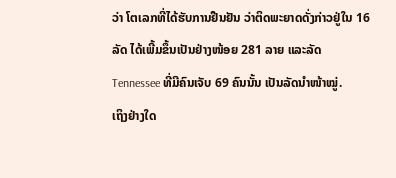ວ່າ ໂຕເລກທີ່ໄດ້ຮັບການຢືນຢັນ ວ່າຕິດພະຍາດດັ່ງກ່າວຢູ່ໃນ 16
ລັດ ໄດ້ເພີ້ມຂຶ້ນເປັນຢ່າງໜ້ອຍ 281 ລາຍ ແລະລັດ
Tennessee ທີ່ມີຄົນເຈັບ 69 ຄົນນັ້ນ ເປັນລັດນໍາໜ້າໝູ່.
ເຖິງຢ່າງໃດ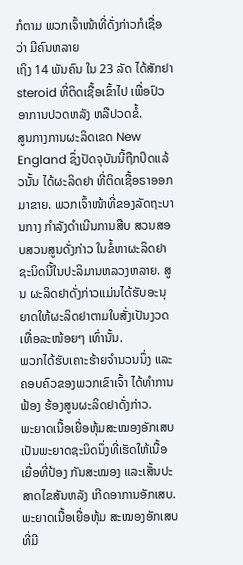ກໍຕາມ ພວກເຈົ້າໜ້າທີ່ດັ່ງກ່າວກໍເຊື່ອວ່າ ມີຄົນຫລາຍ
ເຖິງ 14 ພັນຄົນ ໃນ 23 ລັດ ໄດ້ສັກຢາ steroid ທີ່ຕິດເຊື້ອເຂົ້າໄປ ເພື່ອປົວອາການປວດຫລັງ ຫລືປວດຂໍ້.
ສູນກາງການຜະລິດເຂດ New England ຊຶ່ງປັດຈຸບັນນີ້ຖືກປິດແລ້ວນັ້ນ ໄດ້ຜະລິດຢາ ທີ່ຕິດເຊື້ອຣາອອກມາຂາຍ. ພວກເຈົ້າໜ້າທີ່ຂອງລັດຖະບານກາງ ກໍາລັງດໍາເນີນການສືບ ສວນສອບສວນສູນດັ່ງກ່າວ ໃນຂໍ້ຫາຜະລິດຢາຊະນິດນີ້ໃນປະລິມານຫລວງຫລາຍ. ສູນ ຜະລິດຢາດັ່ງກ່າວແມ່ນໄດ້ຮັບອະນຸຍາດໃຫ້ຜະລິດຢາຕາມໃບສັ່ງເປັນງວດເທື່ອລະໜ້ອຍໆ ເທົ່ານັ້ນ.
ພວກໄດ້ຮັບເຄາະຮ້າຍຈໍານວນນຶ່ງ ແລະຄອບຄົວຂອງພວກເຂົາເຈົ້າ ໄດ້ທຳການຟ້ອງ ຮ້ອງສູນຜະລິດຢາດັ່ງກ່າວ.
ພະຍາດເນື້ອເຍື່ອຫຸ້ມສະໝອງອັກເສບ ເປັນພະຍາດຊະນິດນຶ່ງທີ່ເຮັດໃຫ້ເນື້ອເຍື່ອທີ່ປ້ອງ ກັນສະໝອງ ແລະເສັ້ນປະສາດໄຂສັນຫລັງ ເກີດອາການອັກເສບ. ພະຍາດເນື້ອເຍື່ອຫຸ້ມ ສະໝອງອັກເສບທີ່ມີ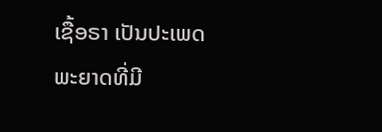ເຊື້ອຣາ ເປັນປະເພດພະຍາດທີ່ມີ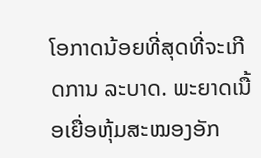ໂອກາດນ້ອຍທີ່ສຸດທີ່ຈະເກີດການ ລະບາດ. ພະຍາດເນື້ອເຍື່ອຫຸ້ມສະໝອງອັກ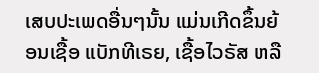ເສບປະເພດອື່ນໆນັ້ນ ແມ່ນເກີດຂຶ້ນຍ້ອນເຊື້ອ ແບັກທີເຣຍ, ເຊື້ອໄວຣັສ ຫລື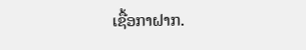ເຊື້ອກາຝາກ.